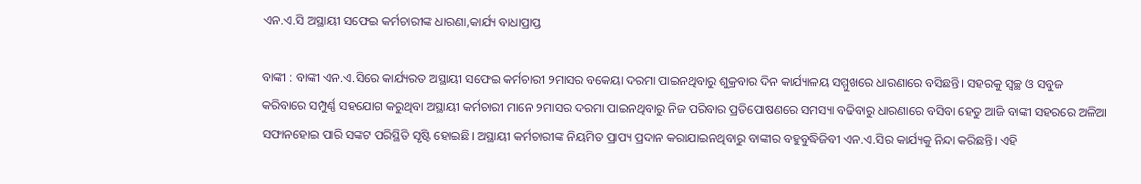ଏନ.ଏ.ସି ଅସ୍ଥାୟୀ ସଫେଇ କର୍ମଚାରୀଙ୍କ ଧାରଣା,କାର୍ଯ୍ୟ ବାଧାପ୍ରାପ୍ତ

ବାଙ୍କୀ : ବାଙ୍କୀ ଏନ.ଏ.ସିରେ କାର୍ଯ୍ୟରତ ଅସ୍ଥାୟୀ ସଫେଇ କର୍ମଚାରୀ ୨ମାସର ବକେୟା ଦରମା ପାଇନଥିବାରୁ ଶୁକ୍ରବାର ଦିନ କାର୍ଯ୍ୟାଳୟ ସମ୍ମୁଖରେ ଧାରଣାରେ ବସିଛନ୍ତି। ସହରକୁ ସ୍ୱଚ୍ଛ ଓ ସବୁଜ କରିବାରେ ସମ୍ପୁର୍ଣ୍ଣ ସହଯୋଗ କରୁଥିବା ଅସ୍ଥାୟୀ କର୍ମଚାରୀ ମାନେ ୨ମାସର ଦରମା ପାଇନଥିବାରୁ ନିଜ ପରିବାର ପ୍ରତିପୋଷଣରେ ସମସ୍ୟା ବଢିବାରୁ ଧାରଣାରେ ବସିବା ହେତୁ ଆଜି ବାଙ୍କୀ ସହରରେ ଅଳିଆ ସଫାନହୋଇ ପାରି ସଙ୍କଟ ପରିସ୍ଥିତି ସୃଷ୍ଟି ହୋଇଛି। ଅସ୍ଥାୟୀ କର୍ମଚାରୀଙ୍କ ନିୟମିତ ପ୍ରାପ୍ୟ ପ୍ରଦାନ କରାଯାଇନଥିବାରୁ ବାଙ୍କୀର ବହୁବୁଦ୍ଧିଜିବୀ ଏନ.ଏ.ସିର କାର୍ଯ୍ୟକୁ ନିନ୍ଦା କରିଛନ୍ତି। ଏହି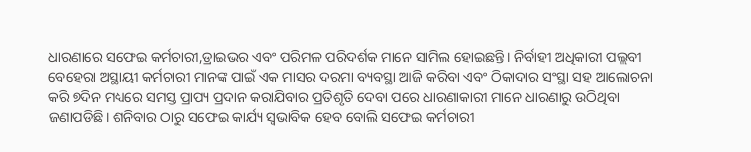ଧାରଣାରେ ସଫେଇ କର୍ମଚାରୀ,ଡ୍ରାଇଭର ଏବଂ ପରିମଳ ପରିଦର୍ଶକ ମାନେ ସାମିଲ ହୋଇଛନ୍ତି। ନିର୍ବାହୀ ଅଧିକାରୀ ପଲ୍ଲବୀ ବେହେରା ଅସ୍ଥାୟୀ କର୍ମଚାରୀ ମାନଙ୍କ ପାଇଁ ଏକ ମାସର ଦରମା ବ୍ୟବସ୍ଥା ଆଜି କରିବା ଏବଂ ଠିକାଦାର ସଂସ୍ଥା ସହ ଆଲୋଚନା କରି ୭ଦିନ ମଧ୍ୟରେ ସମସ୍ତ ପ୍ରାପ୍ୟ ପ୍ରଦାନ କରାଯିବାର ପ୍ରତିଶୃତି ଦେବା ପରେ ଧାରଣାକାରୀ ମାନେ ଧାରଣାରୁ ଉଠିଥିବା ଜଣାପଡିଛି। ଶନିବାର ଠାରୁ ସଫେଇ କାର୍ଯ୍ୟ ସ୍ୱଭାବିକ ହେବ ବୋଲି ସଫେଇ କର୍ମଚାରୀ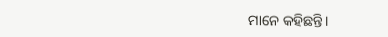ମାନେ କହିଛନ୍ତି।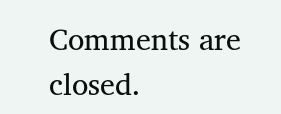Comments are closed.